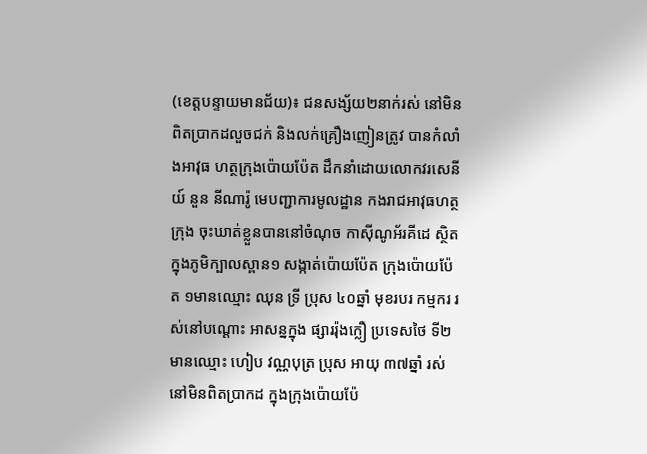(ខេត្តបន្ទាយមានជ័យ)៖ ជនសង្ស័យ២នាក់រស់ នៅមិនពិតប្រាកដលួចជក់ និងលក់គ្រឿងញៀនត្រូវ បានកំលាំងអាវុធ ហត្ថក្រុងប៉ោយប៉ែត ដឹកនាំដោយលោកវរសេនីយ៍ នួន នីណារ៉ូ មេបញ្ជាការមូលដ្ឋាន កងរាជអាវុធហត្ថក្រុង ចុះឃាត់ខ្លួនបាននៅចំណុច កាស៊ីណូអ័រគីដេ ស្ថិតក្នុងភូមិក្បាលស្ពាន១ សង្កាត់ប៉ោយប៉ែត ក្រុងប៉ោយប៉ែត ១មានឈ្មោះ ឈុន ទ្រី ប្រុស ៤០ឆ្នាំ មុខរបរ កម្មករ រស់នៅបណ្តោះ អាសន្នក្នុង ផ្សាររ៉ុងក្លឿ ប្រទេសថៃ ទី២មានឈ្មោះ ហៀប វណ្ណបុត្រ ប្រុស អាយុ ៣៧ឆ្នាំ រស់នៅមិនពិតប្រាកដ ក្នុងក្រុងប៉ោយប៉ែ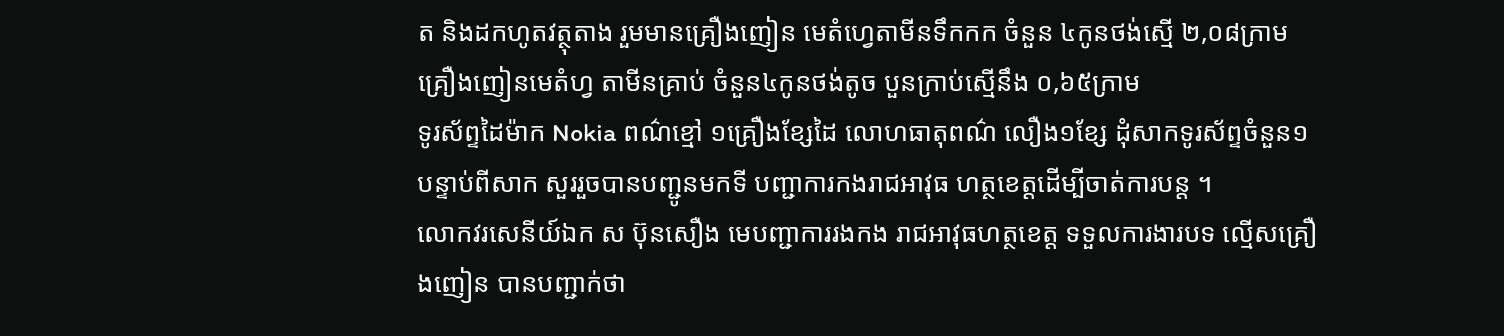ត និងដកហូតវត្ថុតាង រួមមានគ្រឿងញៀន មេតំហ្វេតាមីនទឹកកក ចំនួន ៤កូនថង់ស្មើ ២,០៨ក្រាម គ្រឿងញៀនមេតំហ្វ តាមីនគ្រាប់ ចំនួន៤កូនថង់តូច បួនក្រាប់ស្មើនឹង ០,៦៥ក្រាម
ទូរស័ព្ទដៃម៉ាក Nokia ពណ៌ខ្មៅ ១គ្រឿងខ្សែដៃ លោហធាតុពណ៌ លឿង១ខ្សែ ដុំសាកទូរស័ព្ទចំនួន១បន្ទាប់ពីសាក សួររួចបានបញ្ជូនមកទី បញ្ជាការកងរាជអាវុធ ហត្ថខេត្តដើម្បីចាត់ការបន្ត ។
លោកវរសេនីយ៍ឯក ស ប៊ុនសឿង មេបញ្ជាការរងកង រាជអាវុធហត្ថខេត្ត ទទួលការងារបទ ល្មើសគ្រឿងញៀន បានបញ្ជាក់ថា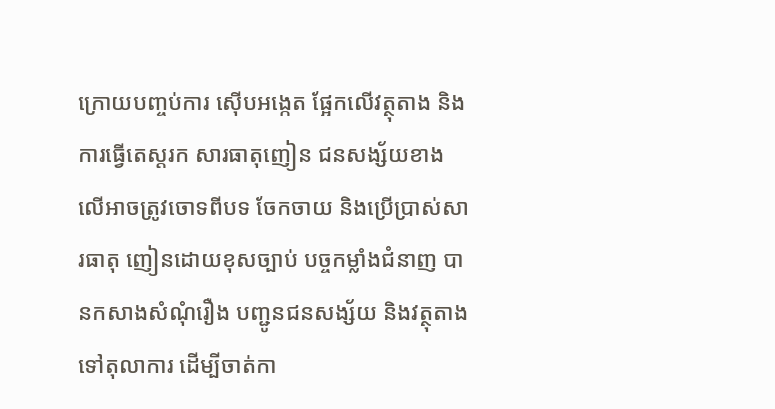ក្រោយបញ្ចប់ការ ស៊ើបអង្កេត ផ្អែកលើវត្ថុតាង និងការធ្វើតេស្តរក សារធាតុញៀន ជនសង្ស័យខាង លើអាចត្រូវចោទពីបទ ចែកចាយ និងប្រើប្រាស់សារធាតុ ញៀនដោយខុសច្បាប់ បច្ចកម្លាំងជំនាញ បានកសាងសំណុំរឿង បញ្ជូនជនសង្ស័យ និងវត្ថុតាង ទៅតុលាការ ដើម្បីចាត់កា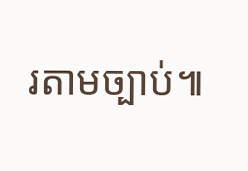រតាមច្បាប់៕